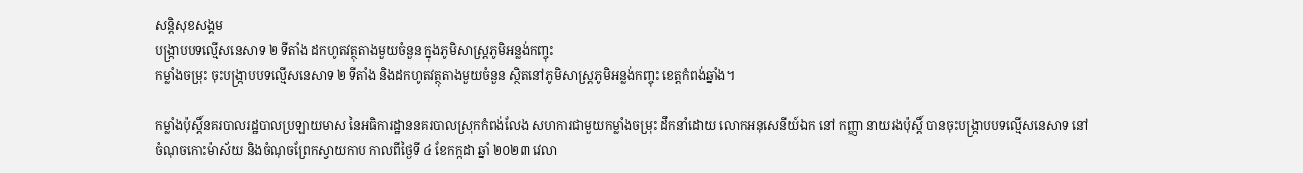សន្តិសុខសង្គម
បង្ក្រាបបទល្មើសនេសាទ ២ ទីតាំង ដកហូតវត្ថុតាងមួយចំនួន ក្នុងភូមិសាស្ត្រភូមិអន្លង់កញ្ចុះ
កម្លាំងចម្រុះ ចុះបង្ក្រាបបទល្មើសនេសាទ ២ ទីតាំង និងដកហូតវត្ថុតាងមួយចំនួន ស្ថិតនៅភូមិសាស្ត្រភូមិអន្លង់កញ្ចុះ ខេត្តកំពង់ឆ្នាំង។

កម្លាំងប៉ុស្តិ៍នគរបាលរដ្ឋបាលប្រឡាយមាស នៃអធិការដ្ឋាននគរបាលស្រុកកំពង់លែង សហការជាមួយកម្លាំងចម្រុះ ដឹកនាំដោយ លោកអនុសេនីយ៍ឯក នៅ កញ្ញា នាយរងប៉ុស្តិ៍ បានចុះបង្ក្រាបបទល្មើសនេសាទ នៅចំណុចកោះម៉ាស័យ និងចំណុចព្រែកស្វាយកាប កាលពីថ្ងៃទី ៤ ខែកក្កដា ឆ្នាំ ២០២៣ វេលា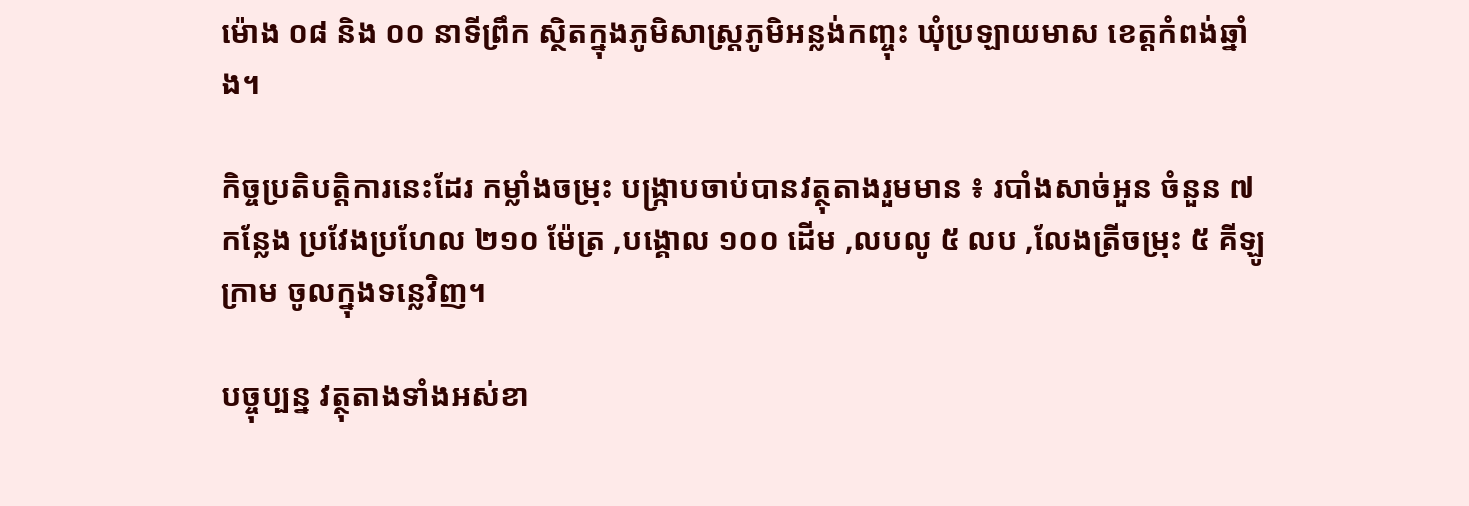ម៉ោង ០៨ និង ០០ នាទីព្រឹក ស្ថិតក្នុងភូមិសាស្ត្រភូមិអន្លង់កញ្ចុះ ឃុំប្រឡាយមាស ខេត្តកំពង់ឆ្នាំង។

កិច្ចប្រតិបត្តិការនេះដែរ កម្លាំងចម្រុះ បង្ក្រាបចាប់បានវត្ថុតាងរួមមាន ៖ របាំងសាច់អួន ចំនួន ៧ កន្លែង ប្រវែងប្រហែល ២១០ ម៉ែត្រ ,បង្គោល ១០០ ដើម ,លបលូ ៥ លប ,លែងត្រីចម្រុះ ៥ គីឡូក្រាម ចូលក្នុងទន្លេវិញ។

បច្ចុប្បន្ន វត្ថុតាងទាំងអស់ខា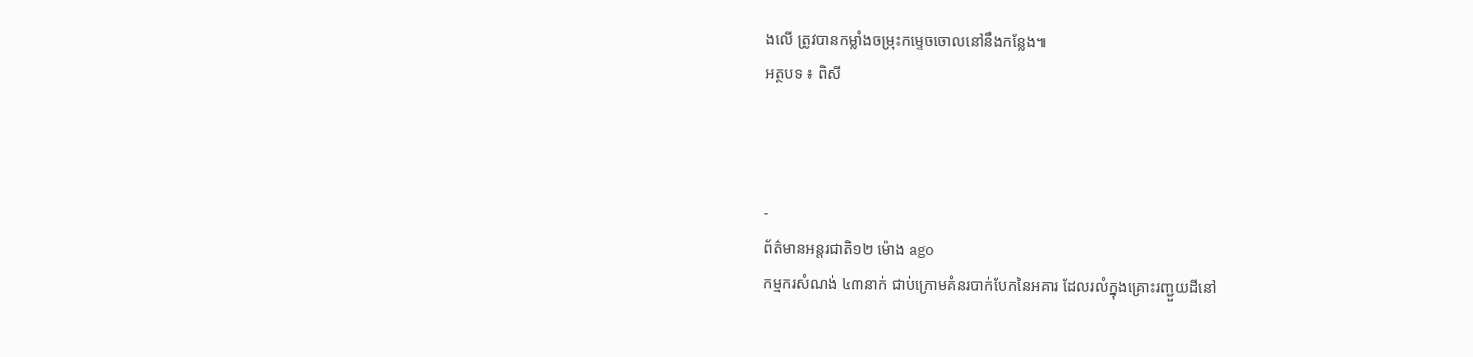ងលើ ត្រូវបានកម្លាំងចម្រុះកម្ទេចចោលនៅនឹងកន្លែង៕
អត្ថបទ ៖ ពិសី



-
ព័ត៌មានអន្ដរជាតិ១២ ម៉ោង ago
កម្មករសំណង់ ៤៣នាក់ ជាប់ក្រោមគំនរបាក់បែកនៃអគារ ដែលរលំក្នុងគ្រោះរញ្ជួយដីនៅ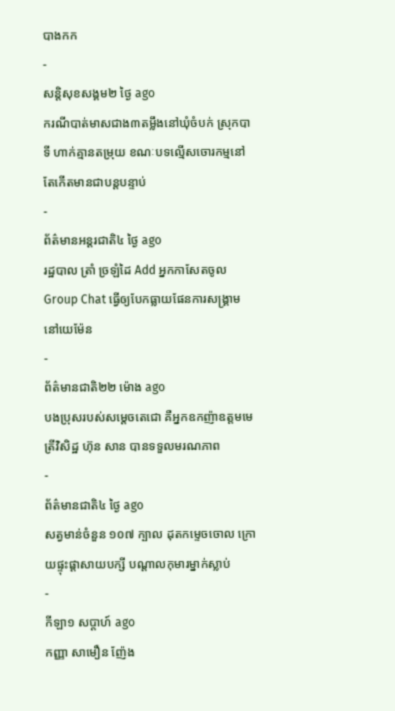បាងកក
-
សន្តិសុខសង្គម២ ថ្ងៃ ago
ករណីបាត់មាសជាង៣តម្លឹងនៅឃុំចំបក់ ស្រុកបាទី ហាក់គ្មានតម្រុយ ខណៈបទល្មើសចោរកម្មនៅតែកើតមានជាបន្តបន្ទាប់
-
ព័ត៌មានអន្ដរជាតិ៤ ថ្ងៃ ago
រដ្ឋបាល ត្រាំ ច្រឡំដៃ Add អ្នកកាសែតចូល Group Chat ធ្វើឲ្យបែកធ្លាយផែនការសង្គ្រាម នៅយេម៉ែន
-
ព័ត៌មានជាតិ២២ ម៉ោង ago
បងប្រុសរបស់សម្ដេចតេជោ គឺអ្នកឧកញ៉ាឧត្តមមេត្រីវិសិដ្ឋ ហ៊ុន សាន បានទទួលមរណភាព
-
ព័ត៌មានជាតិ៤ ថ្ងៃ ago
សត្វមាន់ចំនួន ១០៧ ក្បាល ដុតកម្ទេចចោល ក្រោយផ្ទុះផ្ដាសាយបក្សី បណ្តាលកុមារម្នាក់ស្លាប់
-
កីឡា១ សប្តាហ៍ ago
កញ្ញា សាមឿន ញ៉ែង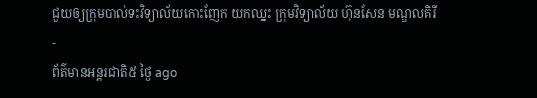ជួយឲ្យក្រុមបាល់ទះវិទ្យាល័យកោះញែក យកឈ្នះ ក្រុមវិទ្យាល័យ ហ៊ុនសែន មណ្ឌលគិរី
-
ព័ត៌មានអន្ដរជាតិ៥ ថ្ងៃ ago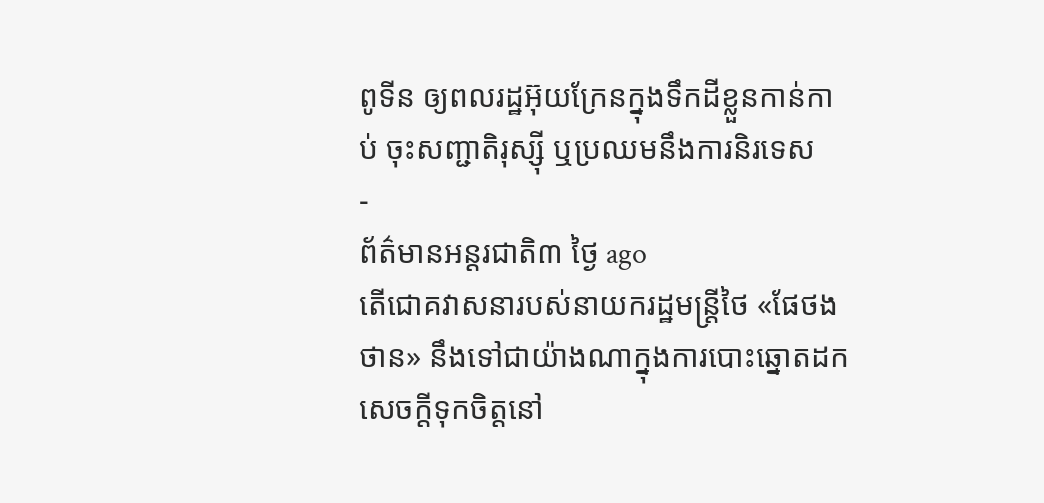ពូទីន ឲ្យពលរដ្ឋអ៊ុយក្រែនក្នុងទឹកដីខ្លួនកាន់កាប់ ចុះសញ្ជាតិរុស្ស៊ី ឬប្រឈមនឹងការនិរទេស
-
ព័ត៌មានអន្ដរជាតិ៣ ថ្ងៃ ago
តើជោគវាសនារបស់នាយករដ្ឋមន្ត្រីថៃ «ផែថងថាន» នឹងទៅជាយ៉ាងណាក្នុងការបោះឆ្នោតដកសេចក្តីទុកចិត្តនៅ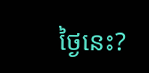ថ្ងៃនេះ?